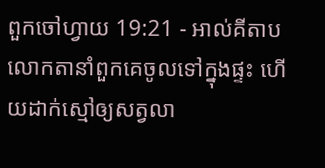ពួកចៅហ្វាយ 19:21 - អាល់គីតាប លោកតានាំពួកគេចូលទៅក្នុងផ្ទះ ហើយដាក់ស្មៅឲ្យសត្វលា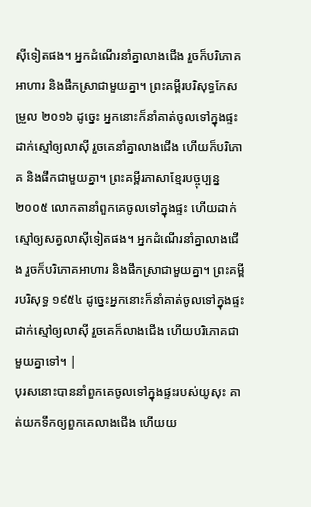ស៊ីទៀតផង។ អ្នកដំណើរនាំគ្នាលាងជើង រួចក៏បរិភោគអាហារ និងផឹកស្រាជាមួយគ្នា។ ព្រះគម្ពីរបរិសុទ្ធកែសម្រួល ២០១៦ ដូច្នេះ អ្នកនោះក៏នាំគាត់ចូលទៅក្នុងផ្ទះ ដាក់ស្មៅឲ្យលាស៊ី រួចគេនាំគ្នាលាងជើង ហើយក៏បរិភោគ និងផឹកជាមួយគ្នា។ ព្រះគម្ពីរភាសាខ្មែរបច្ចុប្បន្ន ២០០៥ លោកតានាំពួកគេចូលទៅក្នុងផ្ទះ ហើយដាក់ស្មៅឲ្យសត្វលាស៊ីទៀតផង។ អ្នកដំណើរនាំគ្នាលាងជើង រួចក៏បរិភោគអាហារ និងផឹកស្រាជាមួយគ្នា។ ព្រះគម្ពីរបរិសុទ្ធ ១៩៥៤ ដូច្នេះអ្នកនោះក៏នាំគាត់ចូលទៅក្នុងផ្ទះ ដាក់ស្មៅឲ្យលាស៊ី រួចគេក៏លាងជើង ហើយបរិភោគជាមួយគ្នាទៅ។ |
បុរសនោះបាននាំពួកគេចូលទៅក្នុងផ្ទះរបស់យូសុះ គាត់យកទឹកឲ្យពួកគេលាងជើង ហើយយ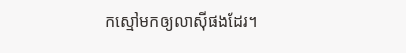កស្មៅមកឲ្យលាស៊ីផងដែរ។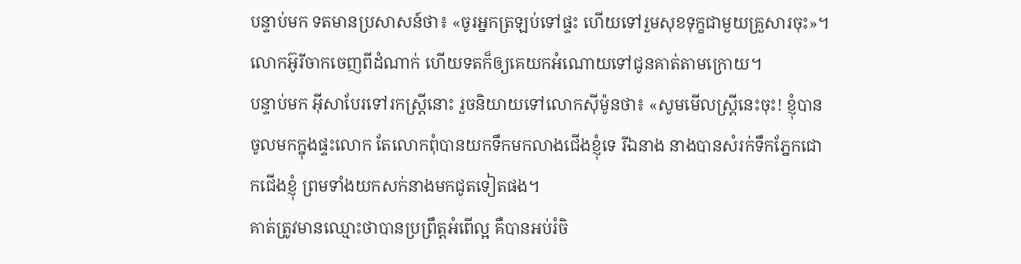បន្ទាប់មក ទតមានប្រសាសន៍ថា៖ «ចូរអ្នកត្រឡប់ទៅផ្ទះ ហើយទៅរួមសុខទុក្ខជាមួយគ្រួសារចុះ»។ លោកអ៊ូរីចាកចេញពីដំណាក់ ហើយទតក៏ឲ្យគេយកអំណោយទៅជូនគាត់តាមក្រោយ។
បន្ទាប់មក អ៊ីសាបែរទៅរកស្ដ្រីនោះ រួចនិយាយទៅលោកស៊ីម៉ូនថា៖ «សូមមើលស្ដ្រីនេះចុះ! ខ្ញុំបានចូលមកក្នុងផ្ទះលោក តែលោកពុំបានយកទឹកមកលាងជើងខ្ញុំទេ រីឯនាង នាងបានសំរក់ទឹកភ្នែកជោកជើងខ្ញុំ ព្រមទាំងយកសក់នាងមកជូតទៀតផង។
គាត់ត្រូវមានឈ្មោះថាបានប្រព្រឹត្ដអំពើល្អ គឺបានអប់រំចិ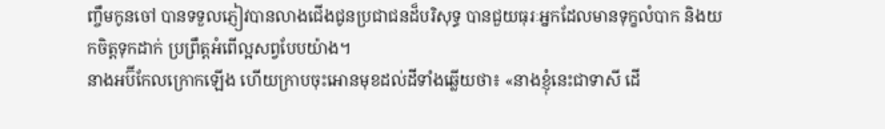ញ្ចឹមកូនចៅ បានទទួលភ្ញៀវបានលាងជើងជូនប្រជាជនដ៏បរិសុទ្ធ បានជួយធុរៈអ្នកដែលមានទុក្ខលំបាក និងយកចិត្ដទុកដាក់ ប្រព្រឹត្ដអំពើល្អសព្វបែបយ៉ាង។
នាងអប៊ីកែលក្រោកឡើង ហើយក្រាបចុះអោនមុខដល់ដីទាំងឆ្លើយថា៖ «នាងខ្ញុំនេះជាទាសី ដើ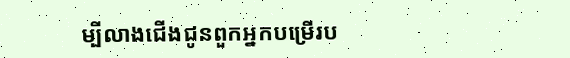ម្បីលាងជើងជូនពួកអ្នកបម្រើរប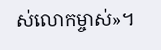ស់លោកម្ចាស់»។